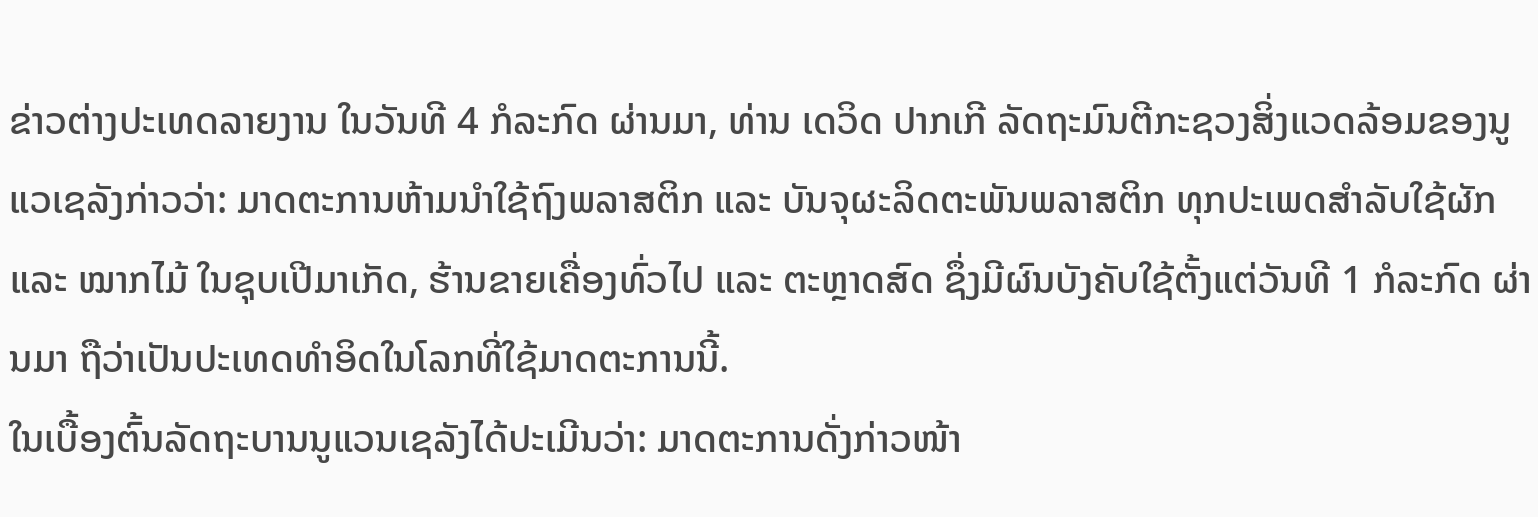ຂ່າວຕ່າງປະເທດລາຍງານ ໃນວັນທີ 4 ກໍລະກົດ ຜ່ານມາ, ທ່ານ ເດວິດ ປາກເກີ ລັດຖະມົນຕີກະຊວງສິ່ງແວດລ້ອມຂອງນູແວເຊລັງກ່າວວ່າ: ມາດຕະການຫ້າມນຳໃຊ້ຖົງພລາສຕິກ ແລະ ບັນຈຸຜະລິດຕະພັນພລາສຕິກ ທຸກປະເພດສຳລັບໃຊ້ຜັກ ແລະ ໝາກໄມ້ ໃນຊຸບເປີມາເກັດ, ຮ້ານຂາຍເຄື່ອງທົ່ວໄປ ແລະ ຕະຫຼາດສົດ ຊຶ່ງມີຜົນບັງຄັບໃຊ້ຕັ້ງແຕ່ວັນທີ 1 ກໍລະກົດ ຜ່ານມາ ຖືວ່າເປັນປະເທດທຳອິດໃນໂລກທີ່ໃຊ້ມາດຕະການນີ້.
ໃນເບື້ອງຕົ້ນລັດຖະບານນູແວນເຊລັງໄດ້ປະເມີນວ່າ: ມາດຕະການດັ່ງກ່າວໜ້າ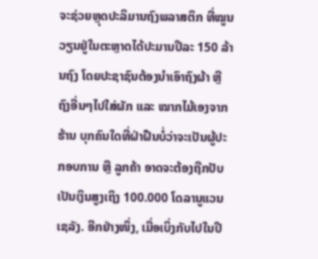ຈະຊ່ວຍຫຼຸດປະລິມານຖົງພລາສຕິກ ທີ່ໝູນວຽນຢູ່ໃນຕະຫຼາດໄດ້ປະມານປີລະ 150 ລ້ານຖົງ ໂດຍປະຊາຊົນຕ້ອງນຳເອົາຖົງຜ້າ ຫຼື ຖົງອື່ນໆໄປໃສ່ຜັກ ແລະ ໝາກໄມ້ເອງຈາກຮ້ານ ບຸກຄົນໃດທີ່ຝ່າຝືນບໍ່ວ່າຈະເປັນຜູ້ປະກອບການ ຫຼື ລູກຄ້າ ອາດຈະຕ້ອງຖືກປັບເປັນເງິນສູງເຖິງ 100.000 ໂດລານູແວນເຊລັງ. ອີກຢ່າງໜຶ່ງ, ເມື່ອເບິ່ງກັບໄປໃນປີ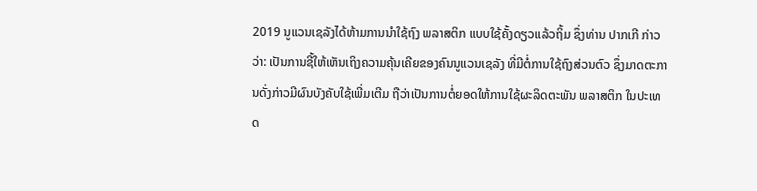2019 ນູແວນເຊລັງໄດ້ຫ້າມການນຳໃຊ້ຖົງ ພລາສຕິກ ແບບໃຊ້ຄັ້ງດຽວແລ້ວຖິ້ມ ຊຶ່ງທ່ານ ປາກເກີ ກ່າວວ່າ: ເປັນການຊີ້ໃຫ້ເຫັນເຖິງຄວາມຄຸ້ນເຄີຍຂອງຄົນນູແວນເຊລັງ ທີ່ມີຕໍ່ການໃຊ້ຖົງສ່ວນຕົວ ຊຶ່ງມາດຕະການດັ່ງກ່າວມີຜົນບັງຄັບໃຊ້ເພີ່ມເຕີມ ຖືວ່າເປັນການຕໍ່ຍອດໃຫ້ການໃຊ້ຜະລິດຕະພັນ ພລາສຕິກ ໃນປະເທດ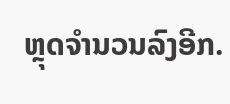ຫຼຸດຈຳນວນລົງອີກ.